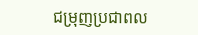ជម្រុញប្រជាពល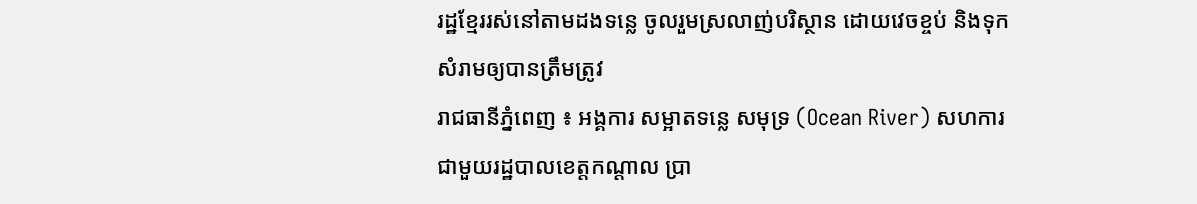រដ្ឋខ្មែររស់នៅតាមដងទន្លេ ចូលរួមស្រលាញ់បរិស្ថាន ដោយវេចខ្ចប់ និងទុកសំរាមឲ្យបានត្រឹមត្រូវ
រាជធានីភ្នំពេញ ៖ អង្គការ សម្អាតទន្លេ សមុទ្រ (Ocean River) សហការជាមួយរដ្ឋបាលខេត្តកណ្ដាល ប្រា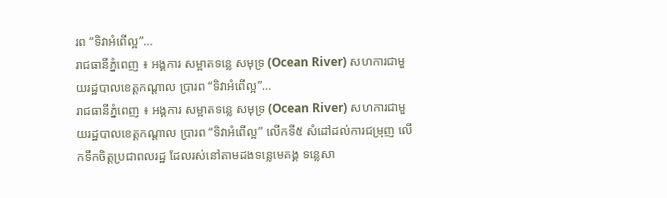រព “ទិវាអំពើល្អ”…
រាជធានីភ្នំពេញ ៖ អង្គការ សម្អាតទន្លេ សមុទ្រ (Ocean River) សហការជាមួយរដ្ឋបាលខេត្តកណ្ដាល ប្រារព “ទិវាអំពើល្អ”…
រាជធានីភ្នំពេញ ៖ អង្គការ សម្អាតទន្លេ សមុទ្រ (Ocean River) សហការជាមួយរដ្ឋបាលខេត្តកណ្ដាល ប្រារព “ទិវាអំពើល្អ” លើកទី៥ សំដៅដល់ការជម្រុញ លើកទឹកចិត្តប្រជាពលរដ្ឋ ដែលរស់នៅតាមដងទន្លេមេគង្គ ទន្លេសា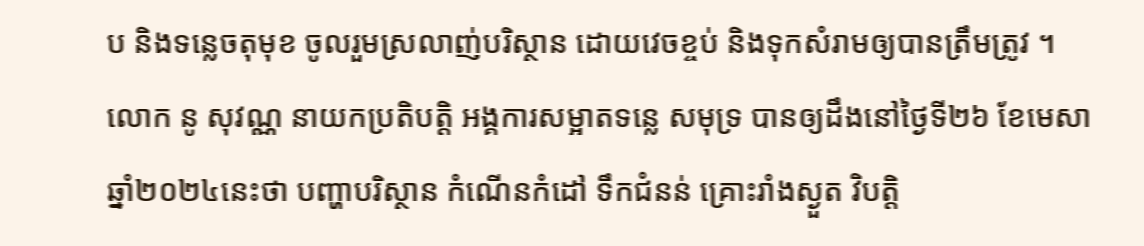ប និងទន្លេចតុមុខ ចូលរួមស្រលាញ់បរិស្ថាន ដោយវេចខ្ចប់ និងទុកសំរាមឲ្យបានត្រឹមត្រូវ ។
លោក នូ សុវណ្ណ នាយកប្រតិបត្តិ អង្គការសម្អាតទន្លេ សមុទ្រ បានឲ្យដឹងនៅថ្ងៃទី២៦ ខែមេសា ឆ្នាំ២០២៤នេះថា បញ្ហាបរិស្ថាន កំណើនកំដៅ ទឹកជំនន់ គ្រោះរាំងស្ងួត វិបត្តិ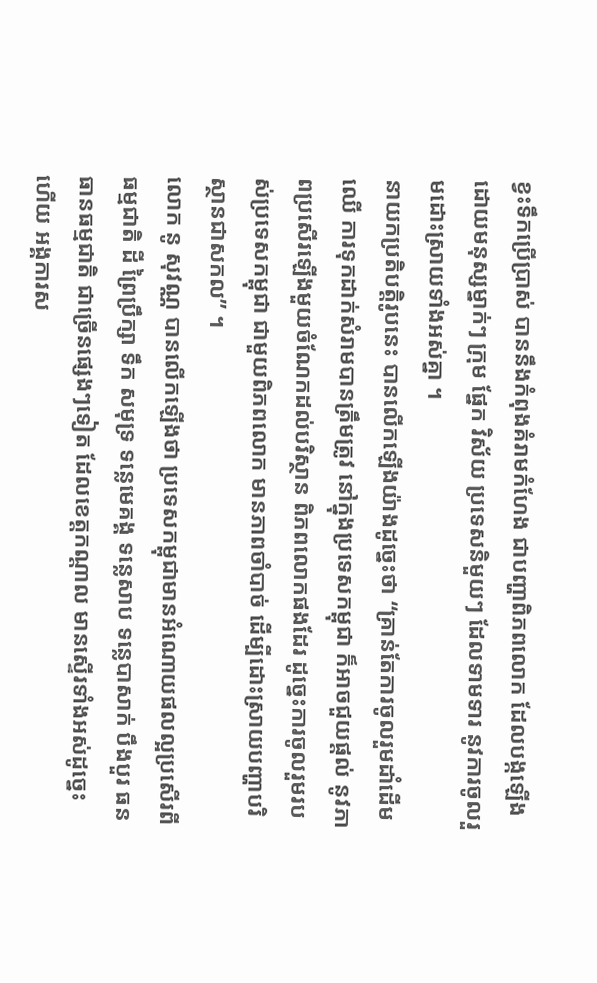ខ្វះទឹកប្រើប្រាស់ បាននឹងកំពុងគំរាមកំហែង ជាបញ្ហាពិភពលោក ដែលបង្កឡើងដោយមនុស្សម្នាក់ៗ ក្រុម ផ្នែក វិស័យ ប្រទេសនិមួយៗ ដែលទាមទារ នូវការចូលរួមដោះស្រាយទាំងអស់គ្នា ។
នាយកប្រតិបត្តិរូបនេះ បានលើកឡើងយ៉ាងដូច្នេះថា “គ្រាន់តែការចូលរួមដាំដើមឈើ ការទុកដាក់សំរាមបានត្រឹមត្រូវ នៅក្នុងប្រទេសកម្ពុជា ក៏អាចជួយផ្តល់ នូវភាពប្រសើរឡើងមួយចំណែកដល់បរិស្ថាន ពិភពលោកផងដែរ ដូច្នេះការចូលរួមរបស់ប្រទេសកម្ពុជា ជាមួយពិភពលោក មានភាពចាំបាច់ ដើម្បីដោះស្រាយបញ្ហាបរិស្ថានជាសកល” ។
លោក នូ សុវណ្ណ បានលើកឡើងថា ប្រទេសកម្ពុជាមានអំណោយផលល្អប្រសើរពីធម្មជាតិ ដី ព្រៃប្រឹក្សា ទឹក សមុទ្រ ទន្លេមេគង្គ ទន្លេសាប ទន្លេបាសាក់ បឹងបួរ ធនធានធម្មជាតិ ជាច្រើនផ្សេងៗទៀត ដែលខេត្តកណ្តាល មានស្ទើរទាំងអស់ដូច្នេះហើយ អង្គការស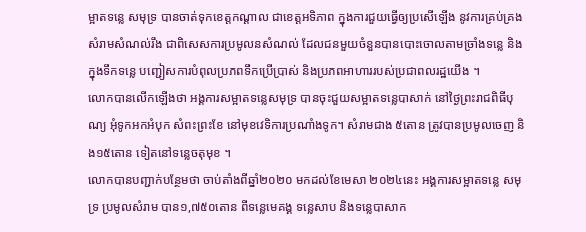ម្អាតទន្លេ សមុទ្រ បានចាត់ទុកខេត្តកណ្តាល ជាខេត្តអទិភាព ក្នុងការជួយធ្វើឲ្យប្រសើឡើង នូវការគ្រប់គ្រងសំរាមសំណល់រឹង ជាពិសេសការប្រមូលនសំណល់ ដែលជនមួយចំនួនបានបោះចោលតាមច្រាំងទន្លេ និងក្នុងទឹកទន្លេ បញ្ជៀសការបំពុលប្រភពទឹកប្រើប្រាស់ និងប្រភពអាហាររបស់ប្រជាពលរដ្ឋយើង ។
លោកបានលើកឡើងថា អង្គការសម្អាតទន្លេសមុទ្រ បានចុះជួយសម្អាតទន្លេបាសាក់ នៅថ្ងៃព្រះរាជពិធីបុណ្យ អុំទូកអកអំបុក សំពះព្រះខែ នៅមុខវេទិការប្រណាំងទូក។ សំរាមជាង ៥តោន ត្រូវបានប្រមូលចេញ និង១៥តោន ទៀតនៅទន្លេចតុមុខ ។
លោកបានបញ្ជាក់បន្ថែមថា ចាប់តាំងពីឆ្នាំ២០២០ មកដល់ខែមេសា ២០២៤នេះ អង្គការសម្អាតទន្លេ សមុទ្រ ប្រមូលសំរាម បាន១,៧៥០តោន ពីទន្លេមេគង្គ ទន្លេសាប និងទន្លេបាសាក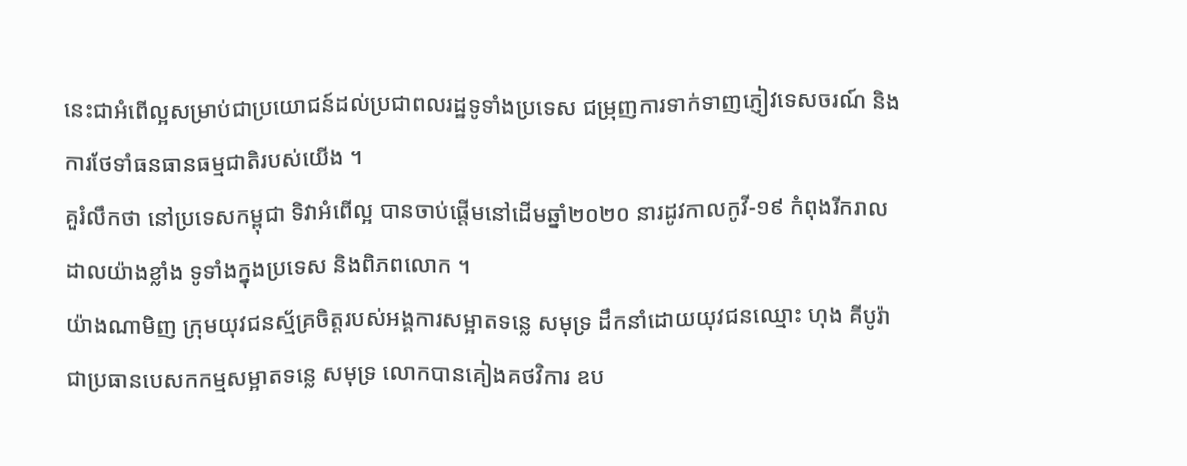នេះជាអំពើល្អសម្រាប់ជាប្រយោជន៍ដល់ប្រជាពលរដ្ឋទូទាំងប្រទេស ជម្រុញការទាក់ទាញភ្ញៀវទេសចរណ៍ និងការថែទាំធនធានធម្មជាតិរបស់យើង ។
គួរំលឹកថា នៅប្រទេសកម្ពុជា ទិវាអំពើល្អ បានចាប់ផ្តើមនៅដើមឆ្នាំ២០២០ នារដូវកាលកូវី-១៩ កំពុងរីករាលដាលយ៉ាងខ្លាំង ទូទាំងក្នុងប្រទេស និងពិភពលោក ។
យ៉ាងណាមិញ ក្រុមយុវជនស្ម័គ្រចិត្តរបស់អង្គការសម្អាតទន្លេ សមុទ្រ ដឹកនាំដោយយុវជនឈ្មោះ ហុង គីបូរ៉ា ជាប្រធានបេសកកម្មសម្អាតទន្លេ សមុទ្រ លោកបានគៀងគថវិការ ឧប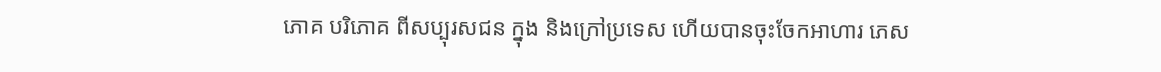ភោគ បរិភោគ ពីសប្បុរសជន ក្នុង និងក្រៅប្រទេស ហើយបានចុះចែកអាហារ ភេស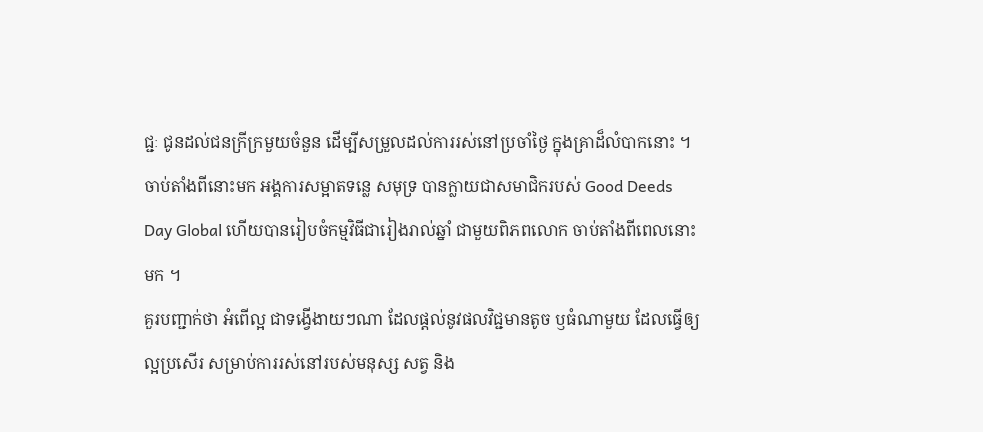ជ្ជៈ ជូនដល់ជនក្រីក្រមួយចំនួន ដើម្បីសម្រួលដល់ការរស់នៅប្រចាំថ្ងៃ ក្នុងគ្រាដ៏លំបាកនោះ ។
ចាប់តាំងពីនោះមក អង្គការសម្អាតទន្លេ សមុទ្រ បានក្លាយជាសមាជិករបស់ Good Deeds Day Global ហើយបានរៀបចំកម្មវិធីជារៀងរាល់ឆ្នាំ ជាមួយពិភពលោក ចាប់តាំងពីពេលនោះមក ។
គួរបញ្ជាក់ថា អំពើល្អ ជាទង្វើងាយៗណា ដែលផ្តល់នូវផលវិជ្ជមានតូច ឫធំណាមួយ ដែលធ្វើឲ្យល្អប្រសើរ សម្រាប់ការរស់នៅរបស់មនុស្ស សត្វ និង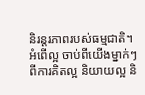និរន្តរភាពរបស់ធម្មជាតិ។ អំពើល្អ ចាប់ពីយើងម្នាក់ៗ ពីការគិតល្អ និយាយល្អ និ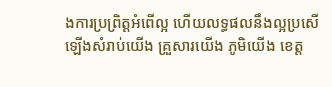ងការប្រព្រិត្តអំពើល្អ ហើយលទ្ធផលនឹងល្អប្រសើឡើងសំរាប់យើង គ្រួសារយើង ភូមិយើង ខេត្ត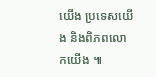យើង ប្រទេសយើង និងពិភពលោកយើង ៕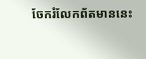ចែករំលែកព័តមាននេះ